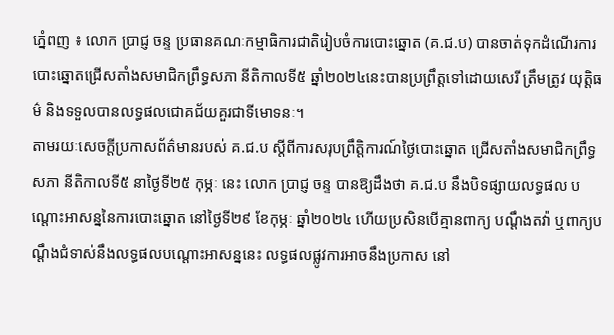ភ្នំេពញ ៖ លោក ប្រាជ្ញ ចន្ទ ប្រធានគណៈកម្មាធិការជាតិរៀបចំការបោះឆ្នោត (គ.ជ.ប) បានចាត់ទុកដំណើរការបោះឆ្នោតជ្រើសតាំងសមាជិកព្រឹទ្ធសភា នីតិកាលទី៥ ឆ្នាំ២០២៤នេះបានប្រព្រឹត្តទៅដោយសេរី ត្រឹមត្រូវ យុត្តិធម៌ និងទទួលបានលទ្ធផលជោគជ័យគួរជាទីមោទនៈ។
តាមរយៈសេចក្តីប្រកាសព័ត៌មានរបស់ គ.ជ.ប ស្តីពីការសរុបព្រឹត្តិការណ៍ថ្ងៃបោះឆ្នោត ជ្រើសតាំងសមាជិកព្រឹទ្ធសភា នីតិកាលទី៥ នាថ្ងៃទី២៥ កុម្ភៈ នេះ លោក ប្រាជ្ញ ចន្ទ បានឱ្យដឹងថា គ.ជ.ប នឹងបិទផ្សាយលទ្ធផល បណ្តោះអាសន្ននៃការបោះឆ្នោត នៅថ្ងៃទី២៩ ខែកុម្ភៈ ឆ្នាំ២០២៤ ហើយប្រសិនបើគ្មានពាក្យ បណ្ដឹងតវ៉ា ឬពាក្យបណ្តឹងជំទាស់នឹងលទ្ធផលបណ្តោះអាសន្ននេះ លទ្ធផលផ្លូវការអាចនឹងប្រកាស នៅ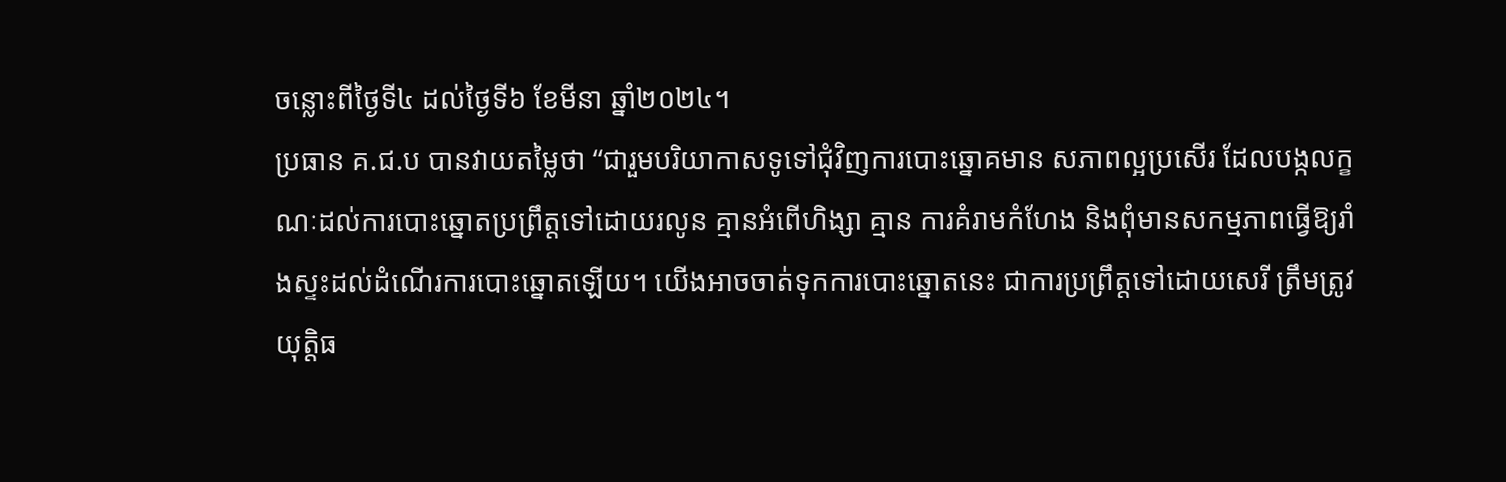ចន្លោះពីថ្ងៃទី៤ ដល់ថ្ងៃទី៦ ខែមីនា ឆ្នាំ២០២៤។
ប្រធាន គ.ជ.ប បានវាយតម្លៃថា “ជារួមបរិយាកាសទូទៅជុំវិញការបោះឆ្នោគមាន សភាពល្អប្រសើរ ដែលបង្កលក្ខណៈដល់ការបោះឆ្នោតប្រព្រឹត្តទៅដោយរលូន គ្មានអំពើហិង្សា គ្មាន ការគំរាមកំហែង និងពុំមានសកម្មភាពធ្វើឱ្យរាំងស្ទះដល់ដំណើរការបោះឆ្នោតឡើយ។ យេីងអាចចាត់ទុកការបោះឆ្នោតនេះ ជាការប្រព្រឹត្តទៅដោយសេរី ត្រឹមត្រូវ យុត្តិធ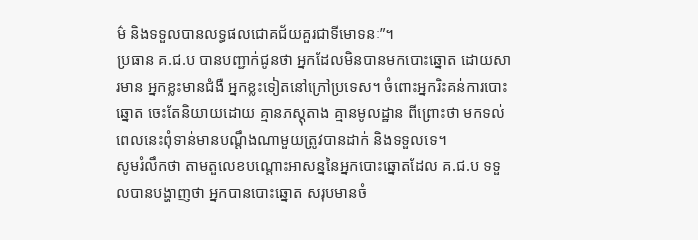ម៌ និងទទួលបានលទ្ធផលជោគជ័យគួរជាទីមោទនៈ”។
ប្រធាន គ.ជ.ប បានបញ្ជាក់ជូនថា អ្នកដែលមិនបានមកបោះឆ្នោត ដោយសារមាន អ្នកខ្លះមានជំងឺ អ្នកខ្លះទៀតនៅក្រៅប្រទេស។ ចំពោះអ្នករិះគន់ការបោះឆ្នោត ចេះតែនិយាយដោយ គ្មានភស្តុតាង គ្មានមូលដ្ឋាន ពីព្រោះថា មកទល់ពេលនេះពុំទាន់មានបណ្ដឹងណាមួយត្រូវបានដាក់ និងទទួលទេ។
សូមរំលឹកថា តាមតួលេខបណ្តោះអាសន្ននៃអ្នកបោះឆ្នោតដែល គ.ជ.ប ទទួលបានបង្ហាញថា អ្នកបានបោះឆ្នោត សរុបមានចំ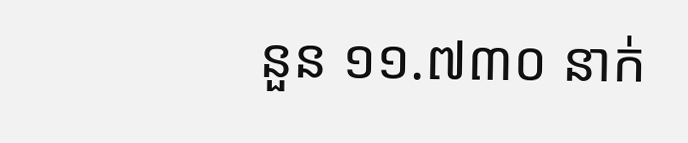នួន ១១.៧៣០ នាក់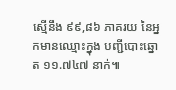ស្មើនឹង ៩៩,៨៦ ភាគរយ នៃអ្នកមានឈ្មោះក្នុង បញ្ជីបោះឆ្នោត ១១.៧៤៧ នាក់៕